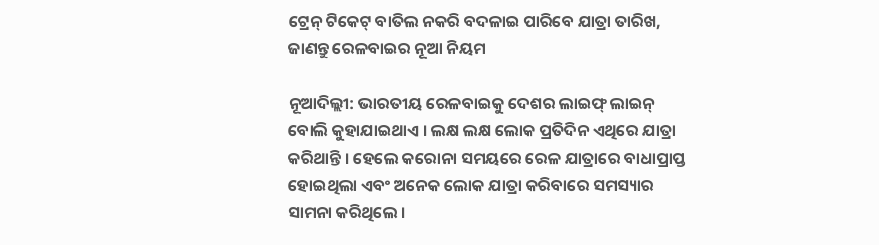ଟ୍ରେନ୍ ଟିକେଟ୍ ବାତିଲ ନକରି ବଦଳାଇ ପାରିବେ ଯାତ୍ରା ତାରିଖ, ଜାଣନ୍ତୁ ରେଳବାଇର ନୂଆ ନିୟମ

ନୂଆଦିଲ୍ଲୀ: ଭାରତୀୟ ରେଳବାଇକୁ ଦେଶର ଲାଇଫ୍ ଲାଇନ୍ ବୋଲି କୁହାଯାଇଥାଏ । ଲକ୍ଷ ଲକ୍ଷ ଲୋକ ପ୍ରତିଦିନ ଏଥିରେ ଯାତ୍ରା କରିଥାନ୍ତି । ହେଲେ କରୋନା ସମୟରେ ରେଳ ଯାତ୍ରାରେ ବାଧାପ୍ରାପ୍ତ ହୋଇଥିଲା ଏବଂ ଅନେକ ଲୋକ ଯାତ୍ରା କରିବାରେ ସମସ୍ୟାର ସାମନା କରିଥିଲେ ।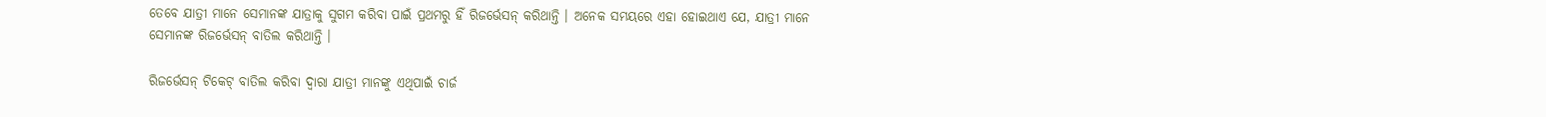ତେବେ ଯାତ୍ରୀ ମାନେ ସେମାନଙ୍କ ଯାତ୍ରାକୁ ସୁଗମ କରିବା ପାଇଁ ପ୍ରଥମରୁ ହିଁ ରିଜର୍ଭେସନ୍ କରିଥାନ୍ତି । ଅନେକ ସମୟରେ ଏହା ହୋଇଥାଏ ଯେ, ଯାତ୍ରୀ ମାନେ ସେମାନଙ୍କ ରିଜର୍ଭେସନ୍ ବାତିଲ କରିଥାନ୍ତି ।

ରିଜର୍ଭେସନ୍ ଟିକେଟ୍ ବାତିଲ କରିବା ଦ୍ୱାରା ଯାତ୍ରୀ ମାନଙ୍କୁ ଏଥିପାଇଁ ଚାର୍ଜ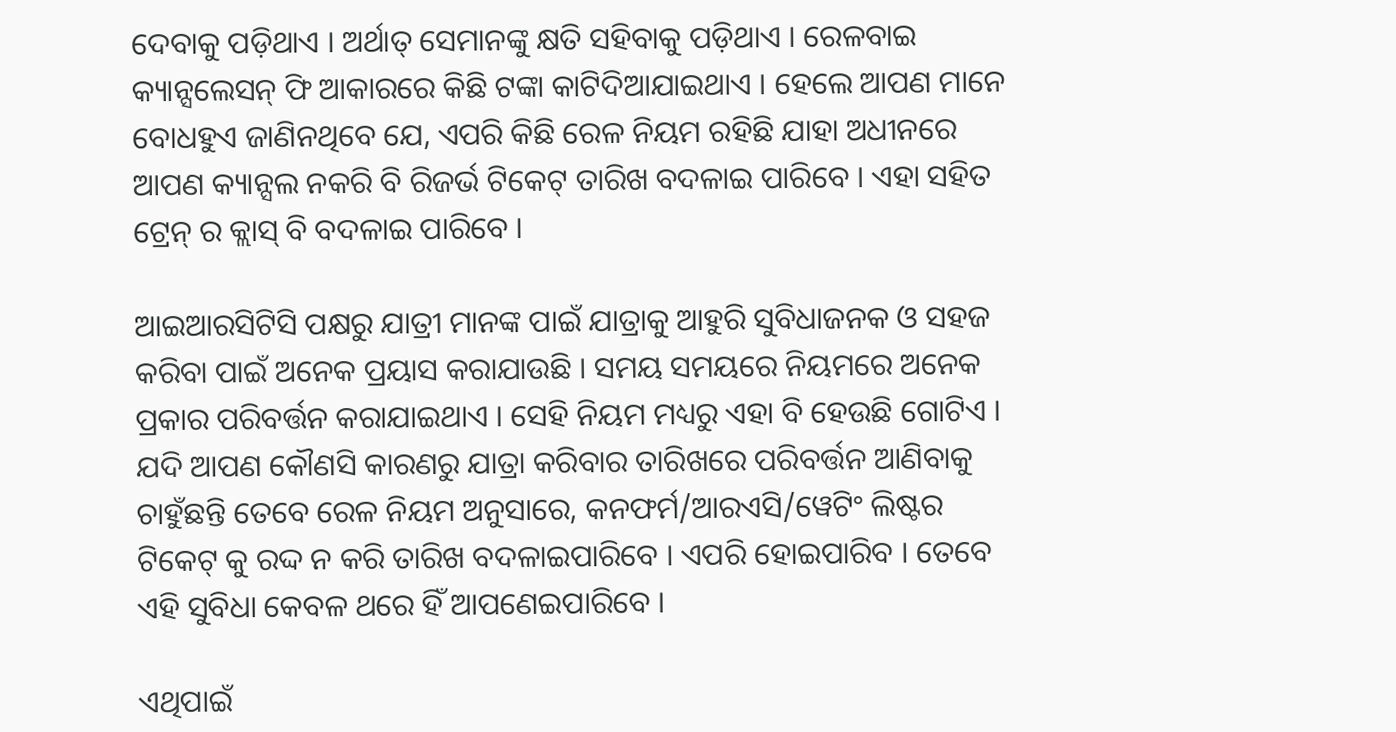ଦେବାକୁ ପଡ଼ିଥାଏ । ଅର୍ଥାତ୍ ସେମାନଙ୍କୁ କ୍ଷତି ସହିବାକୁ ପଡ଼ିଥାଏ । ରେଳବାଇ କ୍ୟାନ୍ସଲେସନ୍ ଫି ଆକାରରେ କିଛି ଟଙ୍କା କାଟିଦିଆଯାଇଥାଏ । ହେଲେ ଆପଣ ମାନେ ବୋଧହୁଏ ଜାଣିନଥିବେ ଯେ, ଏପରି କିଛି ରେଳ ନିୟମ ରହିଛି ଯାହା ଅଧୀନରେ ଆପଣ କ୍ୟାନ୍ସଲ ନକରି ବି ରିଜର୍ଭ ଟିକେଟ୍ ତାରିଖ ବଦଳାଇ ପାରିବେ । ଏହା ସହିତ ଟ୍ରେନ୍ ର କ୍ଲାସ୍ ବି ବଦଳାଇ ପାରିବେ ।

ଆଇଆରସିଟିସି ପକ୍ଷରୁ ଯାତ୍ରୀ ମାନଙ୍କ ପାଇଁ ଯାତ୍ରାକୁ ଆହୁରି ସୁବିଧାଜନକ ଓ ସହଜ କରିବା ପାଇଁ ଅନେକ ପ୍ରୟାସ କରାଯାଉଛି । ସମୟ ସମୟରେ ନିୟମରେ ଅନେକ ପ୍ରକାର ପରିବର୍ତ୍ତନ କରାଯାଇଥାଏ । ସେହି ନିୟମ ମଧ୍ୟରୁ ଏହା ବି ହେଉଛି ଗୋଟିଏ । ଯଦି ଆପଣ କୌଣସି କାରଣରୁ ଯାତ୍ରା କରିବାର ତାରିଖରେ ପରିବର୍ତ୍ତନ ଆଣିବାକୁ ଚାହୁଁଛନ୍ତି ତେବେ ରେଳ ନିୟମ ଅନୁସାରେ, କନଫର୍ମ/ଆରଏସି/ୱେଟିଂ ଲିଷ୍ଟର ଟିକେଟ୍ କୁ ରଦ୍ଦ ନ କରି ତାରିଖ ବଦଳାଇପାରିବେ । ଏପରି ହୋଇପାରିବ । ତେବେ ଏହି ସୁବିଧା କେବଳ ଥରେ ହିଁ ଆପଣେଇପାରିବେ ।

ଏଥିପାଇଁ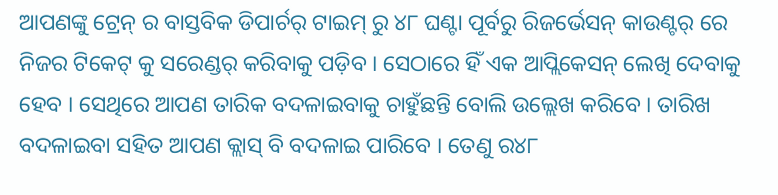ଆପଣଙ୍କୁ ଟ୍ରେନ୍ ର ବାସ୍ତବିକ ଡିପାର୍ଚର୍ ଟାଇମ୍ ରୁ ୪୮ ଘଣ୍ଟା ପୂର୍ବରୁ ରିଜର୍ଭେସନ୍ କାଉଣ୍ଟର୍ ରେ ନିଜର ଟିକେଟ୍ କୁ ସରେଣ୍ଡର୍ କରିବାକୁ ପଡ଼ିବ । ସେଠାରେ ହିଁ ଏକ ଆପ୍ଲିକେସନ୍ ଲେଖି ଦେବାକୁ ହେବ । ସେଥିରେ ଆପଣ ତାରିକ ବଦଳାଇବାକୁ ଚାହୁଁଛନ୍ତି ବୋଲି ଉଲ୍ଲେଖ କରିବେ । ତାରିଖ ବଦଳାଇବା ସହିତ ଆପଣ କ୍ଲାସ୍ ବି ବଦଳାଇ ପାରିବେ । ତେଣୁ ର୪୮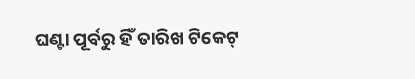ଘଣ୍ଟା ପୂର୍ବରୁ ହିଁ ତାରିଖ ଟିକେଟ୍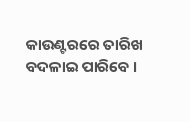କାଉଣ୍ଟରରେ ତାରିଖ ବଦଳାଇ ପାରିବେ ।